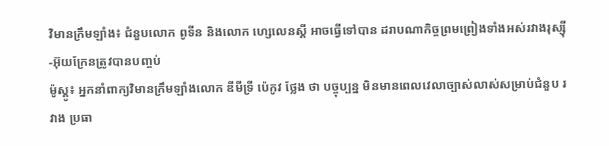វិមានក្រឹមឡាំង៖ ជំនួបលោក ពូទីន និងលោក ហ្សេលេនស្គី អាចធ្វើទៅបាន ដរាបណាកិច្ចព្រមព្រៀងទាំងអស់រវាងរុស្ស៊ី-អ៊ុយក្រែនត្រូវបានបញ្ចប់
ម៉ូស្គូ៖ អ្នកនាំពាក្យវិមានក្រឹមឡាំងលោក ឌីមីទ្រី ប៉េកូវ ថ្លែង ថា បច្ចុប្បន្ន មិនមានពេលវេលាច្បាស់លាស់សម្រាប់ជំនួប រវាង ប្រធា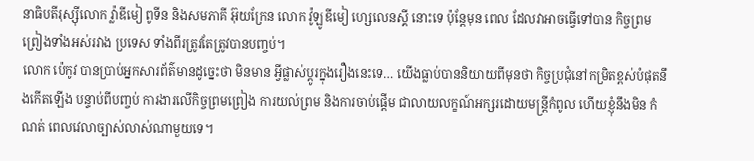នាធិបតីរុស្ស៊ីលោក វ្ល៉ាឌីមៀ ពូទីន និងសមភាគី អ៊ុយក្រែន លោក វ៉ូឡូឌីមៀ ហ្សេលេនស្គី នោះទេ ប៉ុន្តែមុន ពេល ដែលវាអាចធ្វើទៅបាន កិច្ចព្រមព្រៀងទាំងអស់រវាង ប្រទេស ទាំងពីរត្រូវតែត្រូវបានបញ្ចប់។
លោក ប៉េកូវ បានប្រាប់អ្នកសារព័ត៌មានដូច្នេះថា មិនមាន អ្វីផ្លាស់ប្តូរក្នុងរឿងនេះទេ… យើងធ្លាប់បាននិយាយពីមុនថា កិច្ចប្រជុំនៅកម្រិតខ្ពស់បំផុតនឹងកើតឡើង បន្ទាប់ពីបញ្ចប់ ការងារលើកិច្ចព្រមព្រៀង ការយល់ព្រម និងការចាប់ផ្តើម ជាលាយលក្ខណ៍អក្សរដោយមន្ត្រីកំពូល ហើយខ្ញុំនឹងមិន កំណត់ ពេលវេលាច្បាស់លាស់ណាមួយទេ។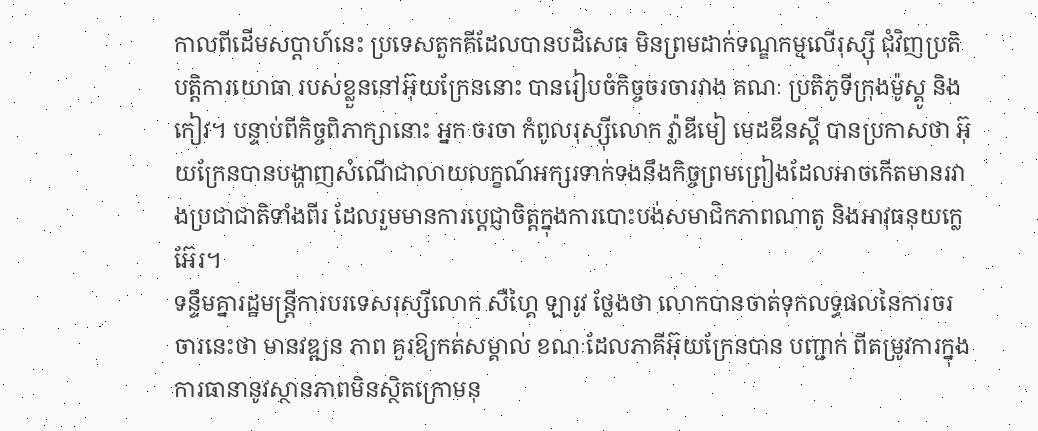កាលពីដើមសប្តាហ៍នេះ ប្រទេសតួកគីដែលបានបដិសេធ មិនព្រមដាក់ទណ្ឌកម្មលើរុស្ស៊ី ជុំវិញប្រតិបត្តិការយោធា របស់ខ្លួននៅអ៊ុយក្រែននោះ បានរៀបចំកិច្ចចរចារវាង គណៈ ប្រតិភូទីក្រុងម៉ូស្គូ និងកៀវ។ បន្ទាប់ពីកិច្ចពិភាក្សានោះ អ្នក ចរចា កំពូលរុស្ស៊ីលោក វ៉្លាឌីមៀ មេដឌីនស្គី បានប្រកាសថា អ៊ុយក្រែនបានបង្ហាញសំណើជាលាយលក្ខណ៍អក្សរទាក់ទងនឹងកិច្ចព្រមព្រៀងដែលអាចកើតមានរវាងប្រជាជាតិទាំងពីរ ដែលរួមមានការប្តេជ្ញាចិត្តក្នុងការបោះបង់សមាជិកភាពណាតូ និងអាវុធនុយក្លេអ៊ែរ។
ទន្ទឹមគ្នារដ្ឋមន្ត្រីការបរទេសរុស្សីលោក សឺហ្គៃ ឡារូវ ថ្លែងថា លោកបានចាត់ទុកលទ្ធផលនៃការចរចារនេះថា មានវឌ្ឍន ភាព គួរឱ្យកត់សម្គាល់ ខណៈដែលភាគីអ៊ុយក្រែនបាន បញ្ជាក់ ពីតម្រូវការក្នុងការធានានូវស្ថានភាពមិនស្ថិតក្រោមនុ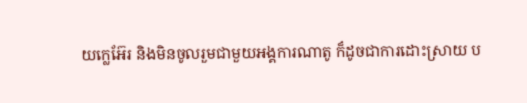យក្លេអ៊ែរ និងមិនចូលរួមជាមួយអង្គការណាតូ ក៏ដូចជាការដោះស្រាយ ប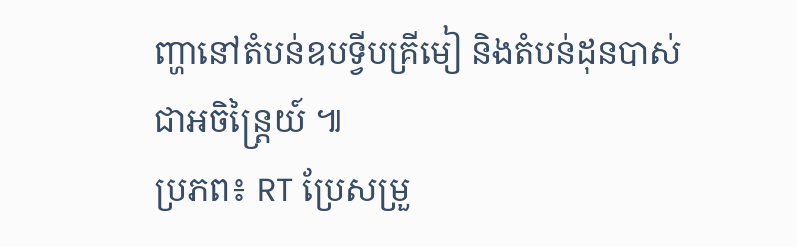ញ្ហានៅតំបន់ឧបទ្វីបគ្រីមៀ និងតំបន់ដុនបាស់ជាអចិន្ត្រៃយ៍ ៕
ប្រភព៖ RT ប្រែសម្រួ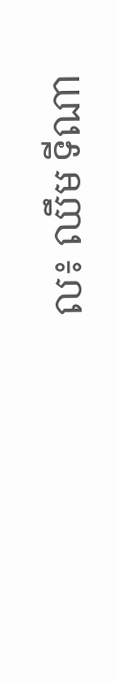ល៖ ឈឹម ទីណា